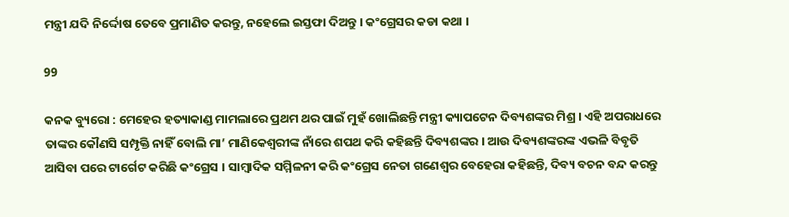ମନ୍ତ୍ରୀ ଯଦି ନିର୍ଦ୍ଦୋଷ ତେବେ ପ୍ରମାଣିତ କରନ୍ତୁ, ନହେଲେ ଇସ୍ତଫା ଦିଅନ୍ତୁ । କଂଗ୍ରେସର କଡା କଥା ।

99

କନକ ବ୍ୟୁରୋ : ମେହେର ହତ୍ୟାକାଣ୍ଡ ମାମଲାରେ ପ୍ରଥମ ଥର ପାଇଁ ମୁହଁ ଖୋଲିଛନ୍ତି ମନ୍ତ୍ରୀ କ୍ୟାପଟେନ ଦିବ୍ୟଶଙ୍କର ମିଶ୍ର । ଏହି ଅପରାଧରେ ତାଙ୍କର କୌଣସି ସମ୍ପୃକ୍ତି ନାହିଁ ବୋଲି ମା’ ମାଣିକେଶ୍ୱରୀଙ୍କ ନାଁରେ ଶପଥ କରି କହିଛନ୍ତି ଦିବ୍ୟଶଙ୍କର । ଆଉ ଦିବ୍ୟଶଙ୍କରଙ୍କ ଏଭଳି ବିବୃତି ଆସିବା ପରେ ଟାର୍ଗେଟ କରିଛି କଂଗ୍ରେସ । ସାମ୍ବାଦିକ ସମ୍ମିଳନୀ କରି କଂଗ୍ରେସ ନେତା ଗଣେଶ୍ୱର ବେହେରା କହିଛନ୍ତି, ଦିବ୍ୟ ବଚନ ବନ୍ଦ କରନ୍ତୁ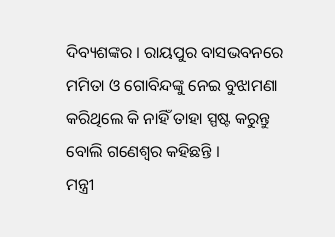ଦିବ୍ୟଶଙ୍କର । ରାୟପୁର ବାସଭବନରେ ମମିତା ଓ ଗୋବିନ୍ଦଙ୍କୁ ନେଇ ବୁଝାମଣା କରିଥିଲେ କି ନାହିଁ ତାହା ସ୍ପଷ୍ଟ କରୁନ୍ତୁ ବୋଲି ଗଣେଶ୍ୱର କହିଛନ୍ତି ।
ମନ୍ତ୍ରୀ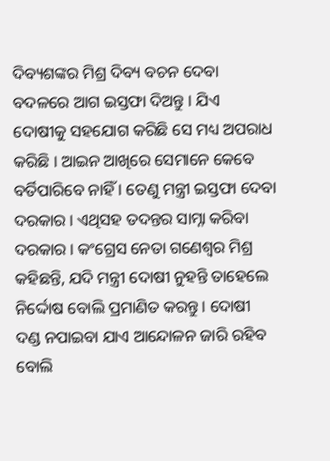ଦିବ୍ୟଶଙ୍କର ମିଶ୍ର ଦିବ୍ୟ ବଚନ ଦେବା ବଦଳରେ ଆଗ ଇସ୍ତଫା ଦିଅନ୍ତୁ । ଯିଏ ଦୋଷୀକୁ ସହଯୋଗ କରିଛି ସେ ମଧ୍ୟ ଅପରାଧ କରିଛି । ଆଇନ ଆଖିରେ ସେମାନେ କେବେ ବର୍ତିପାରିବେ ନାହିଁ । ତେଣୁ ମନ୍ତ୍ରୀ ଇସ୍ତଫା ଦେବା ଦରକାର । ଏଥିସହ ତଦନ୍ତର ସାମ୍ନା କରିବା ଦରକାର । କଂଗ୍ରେସ ନେତା ଗଣେଶ୍ୱର ମିଶ୍ର କହିଛନ୍ତି, ଯଦି ମନ୍ତ୍ରୀ ଦୋଷୀ ନୁହନ୍ତି ତାହେଲେ ନିର୍ଦ୍ଦୋଷ ବୋଲି ପ୍ରମାଣିତ କରନ୍ତୁ । ଦୋଷୀ ଦଣ୍ଡ ନପାଇବା ଯାଏ ଆନ୍ଦୋଳନ ଜାରି ରହିବ ବୋଲି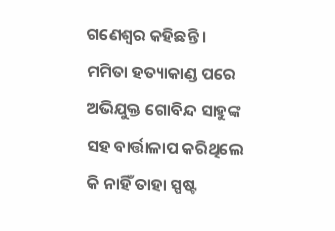ଗଣେଶ୍ୱର କହିଛନ୍ତି । ମମିତା ହତ୍ୟାକାଣ୍ଡ ପରେ ଅଭିଯୁକ୍ତ ଗୋବିନ୍ଦ ସାହୁଙ୍କ ସହ ବାର୍ତ୍ତାଳାପ କରିଥିଲେ କି ନାହିଁ ତାହା ସ୍ପଷ୍ଟ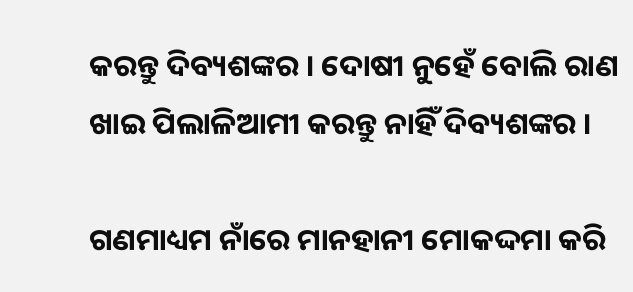କରନ୍ତୁ ଦିବ୍ୟଶଙ୍କର । ଦୋଷୀ ନୁହେଁ ବୋଲି ରାଣ ଖାଇ ପିଲାଳିଆମୀ କରନ୍ତୁ ନାହିଁ ଦିବ୍ୟଶଙ୍କର ।

ଗଣମାଧ୍ୟମ ନାଁରେ ମାନହାନୀ ମୋକଦ୍ଦମା କରି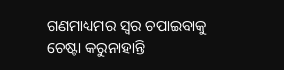ଗଣମାଧ୍ୟମର ସ୍ୱର ଚପାଇବାକୁ ଚେଷ୍ଟା କରୁନାହାନ୍ତି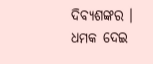ଦିବ୍ୟଶଙ୍କର । ଧମକ ଦେଇ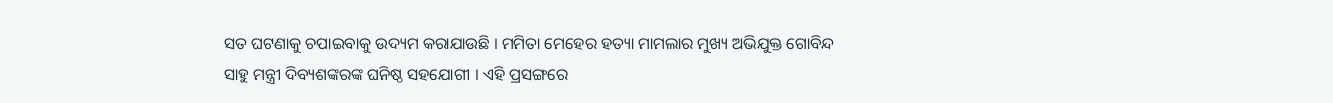ସତ ଘଟଣାକୁ ଚପାଇବାକୁ ଉଦ୍ୟମ କରାଯାଉଛି । ମମିତା ମେହେର ହତ୍ୟା ମାମଲାର ମୁଖ୍ୟ ଅଭିଯୁକ୍ତ ଗୋବିନ୍ଦ ସାହୁ ମନ୍ତ୍ରୀ ଦିବ୍ୟଶଙ୍କରଙ୍କ ଘନିଷ୍ଠ ସହଯୋଗୀ । ଏହି ପ୍ରସଙ୍ଗରେ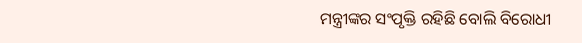ମନ୍ତ୍ରୀଙ୍କର ସଂପୃକ୍ତି ରହିଛି ବୋଲି ବିରୋଧୀ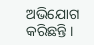ଅଭିଯୋଗ କରିଛନ୍ତି ।